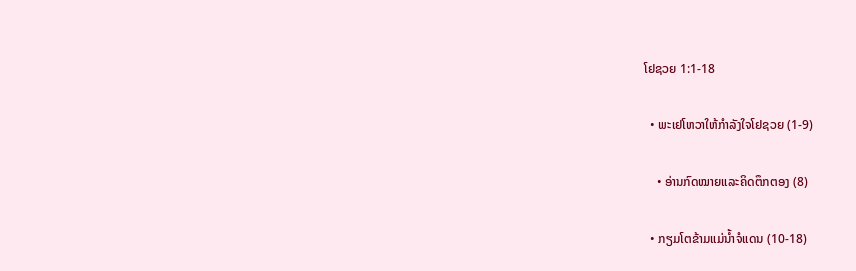ໂຢຊວຍ 1:1-18

  • ພະເຢໂຫວາໃຫ້ກຳລັງໃຈໂຢຊວຍ (1-9)

    • ອ່ານກົດໝາຍແລະຄິດຕຶກຕອງ (8)

  • ກຽມໂຕຂ້າມແມ່ນ້ຳຈໍແດນ (10-18)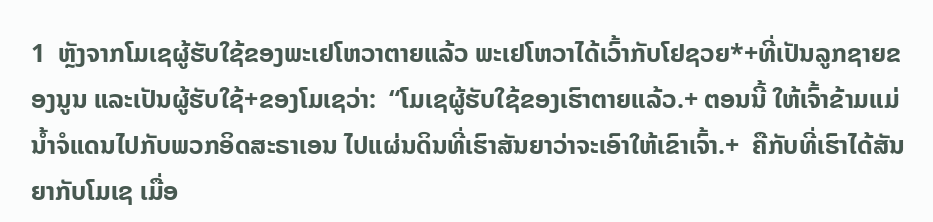1  ຫຼັງຈາກໂມເຊຜູ້ຮັບໃຊ້ຂອງພະເຢໂຫວາຕາຍແລ້ວ ພະເຢໂຫວາໄດ້ເວົ້າກັບໂຢຊວຍ*+ທີ່ເປັນລູກຊາຍຂອງນູນ ແລະເປັນຜູ້ຮັບໃຊ້+ຂອງໂມເຊວ່າ:  “ໂມເຊຜູ້ຮັບໃຊ້ຂອງເຮົາຕາຍແລ້ວ.+ ຕອນນີ້ ໃຫ້ເຈົ້າຂ້າມແມ່ນ້ຳຈໍແດນໄປກັບພວກອິດສະຣາເອນ ໄປແຜ່ນດິນທີ່ເຮົາສັນຍາວ່າຈະເອົາໃຫ້ເຂົາເຈົ້າ.+  ຄືກັບທີ່ເຮົາໄດ້ສັນຍາກັບໂມເຊ ເມື່ອ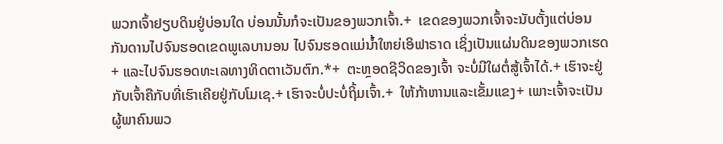ພວກເຈົ້າຢຽບດິນຢູ່ບ່ອນໃດ ບ່ອນນັ້ນກໍຈະເປັນຂອງພວກເຈົ້າ.+  ເຂດຂອງພວກເຈົ້າຈະນັບຕັ້ງແຕ່ບ່ອນກັນດານໄປຈົນຮອດເຂດພູເລບານອນ ໄປຈົນຮອດແມ່ນ້ຳໃຫຍ່ເອິຟາຣາດ ເຊິ່ງເປັນແຜ່ນດິນຂອງພວກເຮດ+ ແລະໄປຈົນຮອດທະເລທາງທິດຕາເວັນຕົກ.*+  ຕະຫຼອດຊີວິດຂອງເຈົ້າ ຈະບໍ່ມີໃຜຕໍ່ສູ້ເຈົ້າໄດ້.+ ເຮົາຈະຢູ່ກັບເຈົ້າຄືກັບທີ່ເຮົາເຄີຍຢູ່ກັບໂມເຊ.+ ເຮົາຈະບໍ່ປະບໍ່ຖິ້ມເຈົ້າ.+  ໃຫ້ກ້າຫານແລະເຂັ້ມແຂງ+ ເພາະເຈົ້າຈະເປັນຜູ້ພາຄົນພວ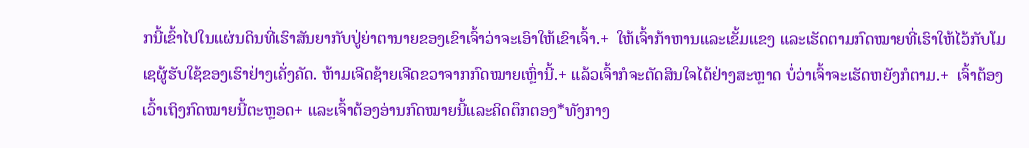ກນີ້ເຂົ້າໄປໃນແຜ່ນດິນທີ່ເຮົາສັນຍາກັບປູ່ຍ່າຕານາຍຂອງເຂົາເຈົ້າວ່າຈະເອົາໃຫ້ເຂົາເຈົ້າ.+  ໃຫ້ເຈົ້າກ້າຫານແລະເຂັ້ມແຂງ ແລະເຮັດຕາມກົດໝາຍທີ່ເຮົາໃຫ້ໄວ້ກັບໂມເຊຜູ້ຮັບໃຊ້ຂອງເຮົາຢ່າງເຄັ່ງຄັດ. ຫ້າມເຈີດຊ້າຍເຈີດຂວາຈາກກົດໝາຍເຫຼົ່ານີ້.+ ແລ້ວເຈົ້າກໍຈະຕັດສິນໃຈໄດ້ຢ່າງສະຫຼາດ ບໍ່ວ່າເຈົ້າຈະເຮັດຫຍັງກໍຕາມ.+  ເຈົ້າຕ້ອງເວົ້າເຖິງກົດໝາຍນີ້ຕະຫຼອດ+ ແລະເຈົ້າຕ້ອງອ່ານກົດໝາຍນີ້ແລະຄິດຕຶກຕອງ*ທັງກາງ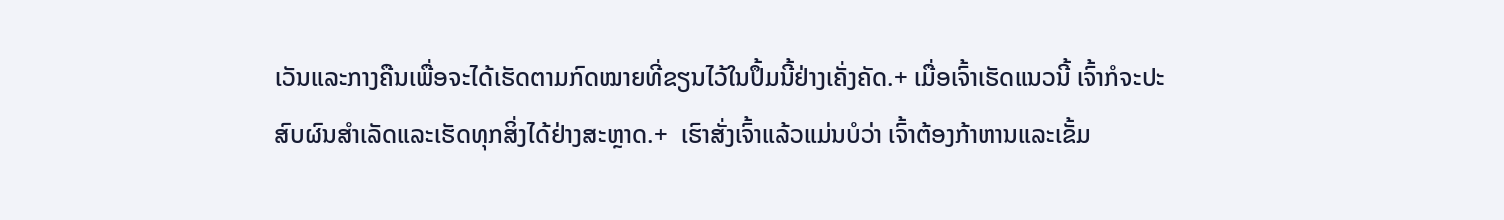ເວັນແລະກາງຄືນເພື່ອຈະໄດ້ເຮັດຕາມກົດໝາຍທີ່ຂຽນໄວ້ໃນປຶ້ມນີ້ຢ່າງເຄັ່ງຄັດ.+ ເມື່ອເຈົ້າເຮັດແນວນີ້ ເຈົ້າກໍຈະປະສົບຜົນສຳເລັດແລະເຮັດທຸກສິ່ງໄດ້ຢ່າງສະຫຼາດ.+  ເຮົາສັ່ງເຈົ້າແລ້ວແມ່ນບໍວ່າ ເຈົ້າຕ້ອງກ້າຫານແລະເຂັ້ມ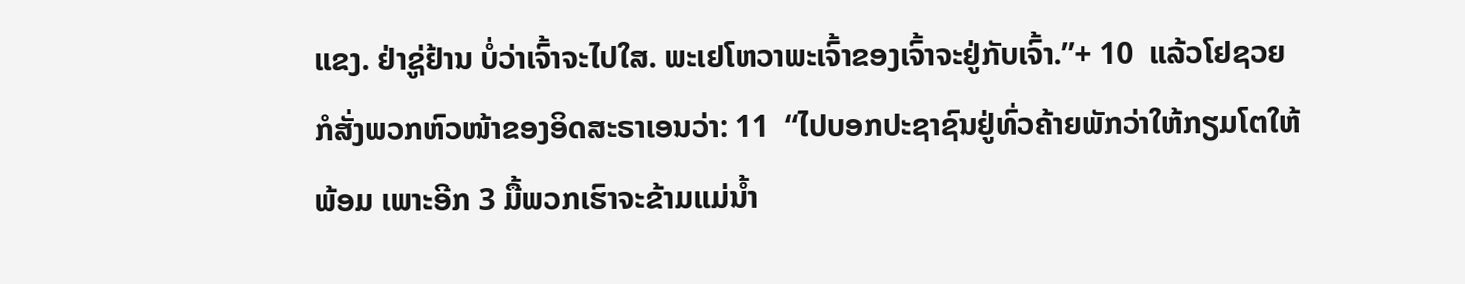ແຂງ. ຢ່າຊູ່ຢ້ານ ບໍ່ວ່າເຈົ້າຈະໄປໃສ. ພະເຢໂຫວາພະເຈົ້າຂອງເຈົ້າຈະຢູ່ກັບເຈົ້າ.”+ 10  ແລ້ວໂຢຊວຍກໍສັ່ງພວກຫົວໜ້າຂອງອິດສະຣາເອນວ່າ: 11  “ໄປບອກປະຊາຊົນຢູ່ທົ່ວຄ້າຍພັກວ່າໃຫ້ກຽມໂຕໃຫ້ພ້ອມ ເພາະອີກ 3 ມື້ພວກເຮົາຈະຂ້າມແມ່ນ້ຳ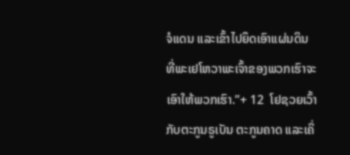ຈໍແດນ ແລະເຂົ້າໄປຍຶດເອົາແຜ່ນດິນທີ່ພະເຢໂຫວາພະເຈົ້າຂອງພວກເຮົາຈະເອົາໃຫ້ພວກເຮົາ.”+ 12  ໂຢຊວຍເວົ້າກັບຕະກູນຣູເບັນ ຕະກູນຄາດ ແລະເຄິ່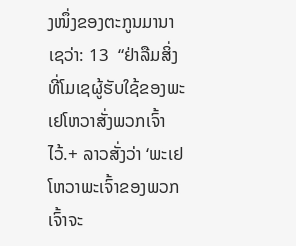ງໜຶ່ງຂອງຕະກູນມານາເຊວ່າ: 13  “ຢ່າລືມສິ່ງທີ່ໂມເຊຜູ້ຮັບໃຊ້ຂອງພະເຢໂຫວາສັ່ງພວກເຈົ້າໄວ້.+ ລາວສັ່ງວ່າ ‘ພະເຢໂຫວາພະເຈົ້າຂອງພວກເຈົ້າຈະ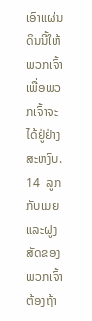ເອົາແຜ່ນດິນນີ້ໃຫ້ພວກເຈົ້າເພື່ອພວກເຈົ້າຈະໄດ້ຢູ່ຢ່າງສະຫງົບ. 14  ລູກກັບເມຍແລະຝູງສັດຂອງພວກເຈົ້າຕ້ອງຖ້າ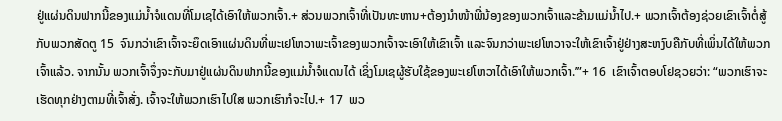ຢູ່ແຜ່ນດິນຟາກນີ້ຂອງແມ່ນ້ຳຈໍແດນທີ່ໂມເຊໄດ້ເອົາໃຫ້ພວກເຈົ້າ.+ ສ່ວນພວກເຈົ້າທີ່ເປັນທະຫານ+ຕ້ອງນຳໜ້າພີ່ນ້ອງຂອງພວກເຈົ້າແລະຂ້າມແມ່ນ້ຳໄປ.+ ພວກເຈົ້າຕ້ອງຊ່ວຍເຂົາເຈົ້າຕໍ່ສູ້ກັບພວກສັດຕູ 15  ຈົນກວ່າເຂົາເຈົ້າຈະຍຶດເອົາແຜ່ນດິນທີ່ພະເຢໂຫວາພະເຈົ້າຂອງພວກເຈົ້າຈະເອົາໃຫ້ເຂົາເຈົ້າ ແລະຈົນກວ່າພະເຢໂຫວາຈະໃຫ້ເຂົາເຈົ້າຢູ່ຢ່າງສະຫງົບຄືກັບທີ່ເພິ່ນໄດ້ໃຫ້ພວກເຈົ້າແລ້ວ. ຈາກນັ້ນ ພວກເຈົ້າຈຶ່ງຈະກັບມາຢູ່ແຜ່ນດິນຟາກນີ້ຂອງແມ່ນ້ຳຈໍແດນໄດ້ ເຊິ່ງໂມເຊຜູ້ຮັບໃຊ້ຂອງພະເຢໂຫວາໄດ້ເອົາໃຫ້ພວກເຈົ້າ.’”+ 16  ເຂົາເຈົ້າຕອບໂຢຊວຍວ່າ: “ພວກເຮົາຈະເຮັດທຸກຢ່າງຕາມທີ່ເຈົ້າສັ່ງ. ເຈົ້າຈະໃຫ້ພວກເຮົາໄປໃສ ພວກເຮົາກໍຈະໄປ.+ 17  ພວ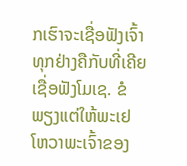ກເຮົາຈະເຊື່ອຟັງເຈົ້າທຸກຢ່າງຄືກັບທີ່ເຄີຍເຊື່ອຟັງໂມເຊ. ຂໍພຽງແຕ່ໃຫ້ພະເຢໂຫວາພະເຈົ້າຂອງ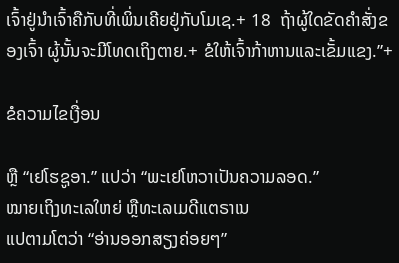ເຈົ້າຢູ່ນຳເຈົ້າຄືກັບທີ່ເພິ່ນເຄີຍຢູ່ກັບໂມເຊ.+ 18  ຖ້າຜູ້ໃດຂັດຄຳສັ່ງຂອງເຈົ້າ ຜູ້ນັ້ນຈະມີໂທດເຖິງຕາຍ.+ ຂໍໃຫ້ເຈົ້າກ້າຫານແລະເຂັ້ມແຂງ.”+

ຂໍຄວາມໄຂເງື່ອນ

ຫຼື “ເຢໂຮຊູອາ.” ແປວ່າ “ພະເຢໂຫວາເປັນຄວາມລອດ.”
ໝາຍເຖິງທະເລໃຫຍ່ ຫຼືທະເລເມດີແຕຣາເນ
ແປຕາມໂຕວ່າ “ອ່ານອອກສຽງຄ່ອຍໆ”